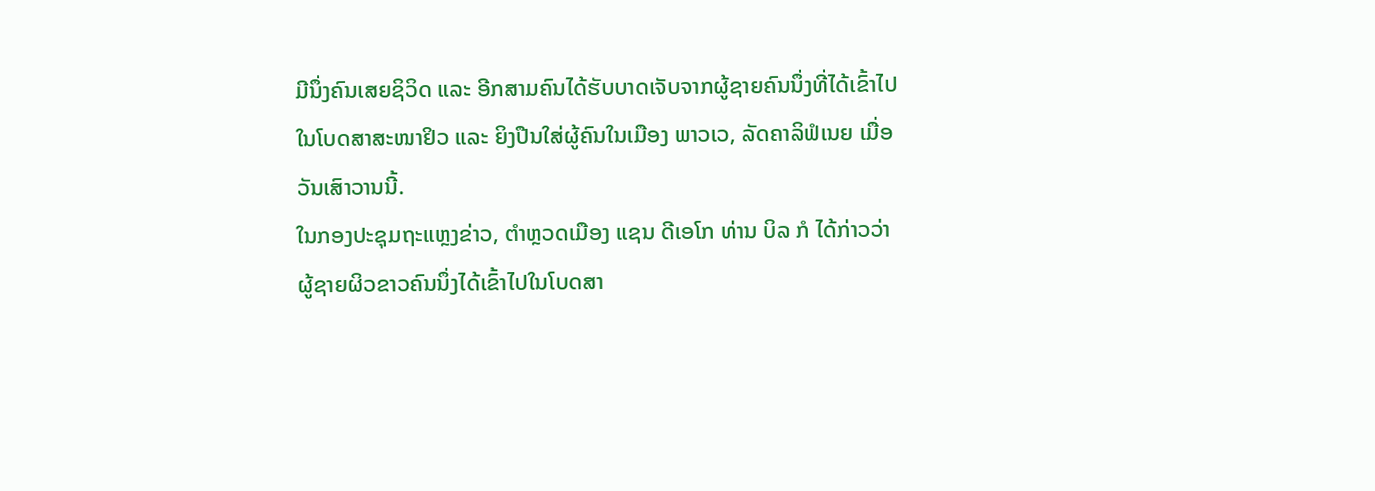ມີນຶ່ງຄົນເສຍຊິວິດ ແລະ ອີກສາມຄົນໄດ້ຮັບບາດເຈັບຈາກຜູ້ຊາຍຄົນນຶ່ງທີ່ໄດ້ເຂົ້າໄປ
ໃນໂບດສາສະໜາຢິວ ແລະ ຍິງປືນໃສ່ຜູ້ຄົນໃນເມືອງ ພາວເວ, ລັດຄາລິຟໍເນຍ ເມື່ອ
ວັນເສົາວານນີ້.
ໃນກອງປະຊຸມຖະແຫຼງຂ່າວ, ຕຳຫຼວດເມືອງ ແຊນ ດີເອໂກ ທ່ານ ບິລ ກໍ ໄດ້ກ່າວວ່າ
ຜູ້ຊາຍຜິວຂາວຄົນນຶ່ງໄດ້ເຂົ້າໄປໃນໂບດສາ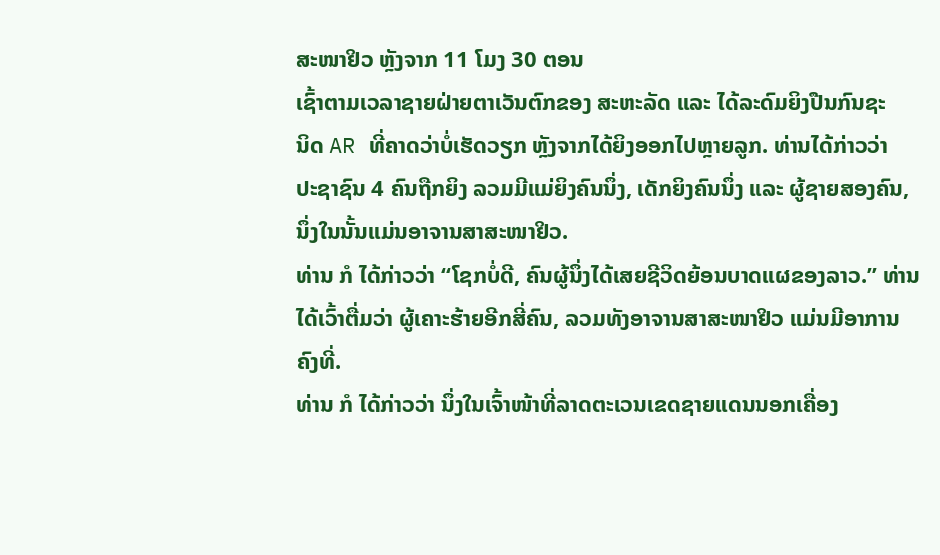ສະໜາຢິວ ຫຼັງຈາກ 11 ໂມງ 30 ຕອນ
ເຊົ້າຕາມເວລາຊາຍຝ່າຍຕາເວັນຕົກຂອງ ສະຫະລັດ ແລະ ໄດ້ລະດົມຍິງປືນກົນຊະ
ນິດ AR ທີ່ຄາດວ່າບໍ່ເຮັດວຽກ ຫຼັງຈາກໄດ້ຍິງອອກໄປຫຼາຍລູກ. ທ່ານໄດ້ກ່າວວ່າ
ປະຊາຊົນ 4 ຄົນຖືກຍິງ ລວມມີແມ່ຍິງຄົນນຶ່ງ, ເດັກຍິງຄົນນຶ່ງ ແລະ ຜູ້ຊາຍສອງຄົນ,
ນຶ່ງໃນນັ້ນແມ່ນອາຈານສາສະໜາຢິວ.
ທ່ານ ກໍ ໄດ້ກ່າວວ່າ “ໂຊກບໍ່ດີ, ຄົນຜູ້ນຶ່ງໄດ້ເສຍຊີວິດຍ້ອນບາດແຜຂອງລາວ.” ທ່ານ
ໄດ້ເວົ້າຕື່ມວ່າ ຜູ້ເຄາະຮ້າຍອີກສີ່ຄົນ, ລວມທັງອາຈານສາສະໜາຢິວ ແມ່ນມີອາການ
ຄົງທີ່.
ທ່ານ ກໍ ໄດ້ກ່າວວ່າ ນຶ່ງໃນເຈົ້າໜ້າທີ່ລາດຕະເວນເຂດຊາຍແດນນອກເຄື່ອງ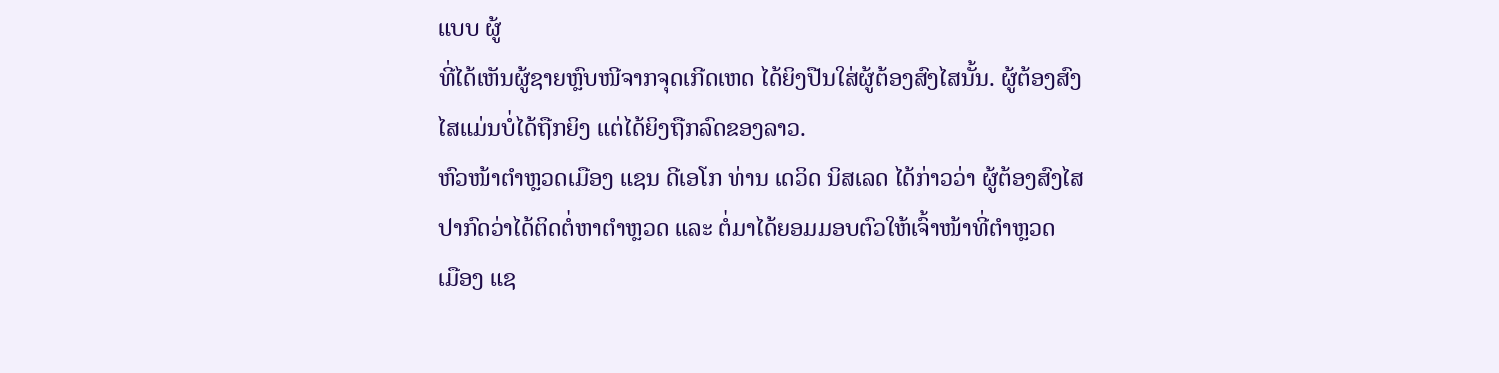ແບບ ຜູ້
ທີ່ໄດ້ເຫັນຜູ້ຊາຍຫຼົບໜີຈາກຈຸດເກີດເຫດ ໄດ້ຍິງປືນໃສ່ຜູ້ຕ້ອງສົງໄສນັ້ນ. ຜູ້ຕ້ອງສົງ
ໄສແມ່ນບໍ່ໄດ້ຖືກຍິງ ແຕ່ໄດ້ຍິງຖືກລົດຂອງລາວ.
ຫົວໜ້າຕຳຫຼວດເມືອງ ແຊນ ດີເອໂກ ທ່ານ ເດວິດ ນິສເລດ ໄດ້ກ່າວວ່າ ຜູ້ຕ້ອງສົງໄສ
ປາກົດວ່າໄດ້ຕິດຕໍ່ຫາຕຳຫຼວດ ແລະ ຕໍ່ມາໄດ້ຍອມມອບຕົວໃຫ້ເຈົ້າໜ້າທີ່ຕຳຫຼວດ
ເມືອງ ແຊ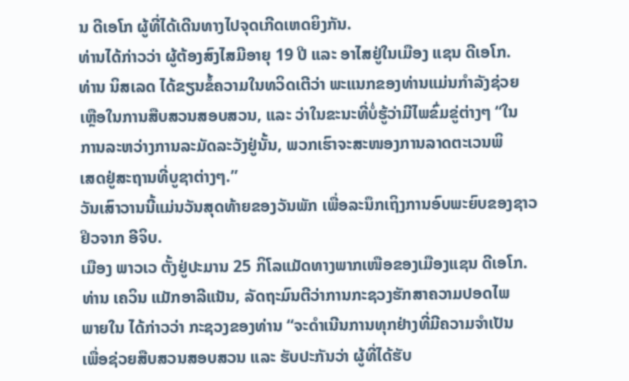ນ ດີເອໂກ ຜູ້ທີ່ໄດ້ເດີນທາງໄປຈຸດເກີດເຫດຍິງກັນ.
ທ່ານໄດ້ກ່າວວ່າ ຜູ້ຕ້ອງສົງໄສມີອາຍຸ 19 ປີ ແລະ ອາໄສຢູ່ໃນເມືອງ ແຊນ ດີເອໂກ.
ທ່ານ ນິສເລດ ໄດ້ຂຽນຂໍ້ຄວາມໃນທວິດເຕີວ່າ ພະແນກຂອງທ່ານແມ່ນກຳລັງຊ່ວຍ
ເຫຼືອໃນການສືບສວນສອບສວນ, ແລະ ວ່າໃນຂະນະທີ່ບໍ່ຮູ້ວ່າມີໄພຂົ່ມຂູ່ຕ່າງໆ “ໃນ
ການລະຫວ່າງການລະມັດລະວັງຢູ່ນັ້ນ, ພວກເຮົາຈະສະໜອງການລາດຕະເວນພິ
ເສດຢູ່ສະຖານທີ່ບູຊາຕ່າງໆ.”
ວັນເສົາວານນີ້ແມ່ນວັນສຸດທ້າຍຂອງວັນພັກ ເພື່ອລະນຶກເຖິງການອົບພະຍົບຂອງຊາວ
ຢິວຈາກ ອີຈິບ.
ເມືອງ ພາວເວ ຕັ້ງຢູ່ປະມານ 25 ກິໂລແມັດທາງພາກເໜືອຂອງເມືອງແຊນ ດີເອໂກ.
ທ່ານ ເຄວິນ ແມັກອາລີແນັນ, ລັດຖະມົນຕີວ່າການກະຊວງຮັກສາຄວາມປອດໄພ
ພາຍໃນ ໄດ້ກ່າວວ່າ ກະຊວງຂອງທ່ານ “ຈະດຳເນີນການທຸກຢ່າງທີ່ມີຄວາມຈຳເປັນ
ເພື່ອຊ່ວຍສືບສວນສອບສວນ ແລະ ຮັບປະກັນວ່າ ຜູ້ທີ່ໄດ້ຮັບ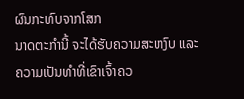ຜົນກະທົບຈາກໂສກ
ນາດຕະກຳນີ້ ຈະໄດ້ຮັບຄວາມສະຫງົບ ແລະ ຄວາມເປັນທຳທີ່ເຂົາເຈົ້າຄວ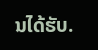ນໄດ້ຮັບ.